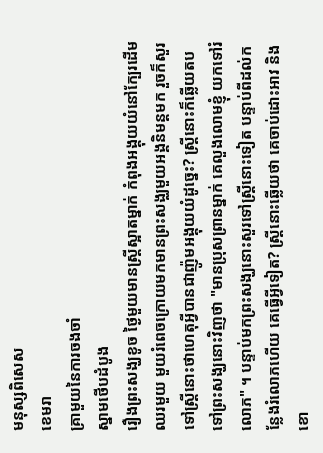មនុស្សពិសេស
ខេមរា
គ្រាមួយនៃការចងចាំ
ស្នាមថើបដំបូង
រឿងព្រះសង្ឃខូច ថ្ងៃមួយមានស្ត្រីស្អាតម្នាក់ កំពុងអង្គុយយំនៅក្បែរដើមឈរមួយ មួយរំពេចក្រោយមកមានព្រះសង្ឈមួយអង្គនិមន្ដមក រួចក៏សួរទៅស្ត្រីនោះថាហេតុអ្វីបានជាញ៉ូមអង្គុយយំដូច្នេះ? ស្ត្រីនោះក៏ឆ្លើយតបទៅព្រះសង្ឃនោះវិញថា "មានប្រុសព្រានម្នាក់ គេលួងលោមខ្ញុំ យកទៅរំលោភ" ។ បន្ទាប់មកព្រះសង្ឃនោះសួរទៅស្ត្រីនោះទៀត បន្ទាប់ពីដល់កន្លែងរំលោភហើយ គេធ្វើអ្វីទៀត? ស្ត្រីនោះឆ្លើយថា គេចាប់ដោះអាវ និងខោ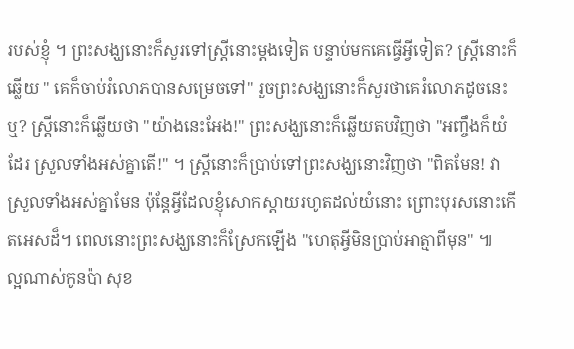របស់ខ្ញុំ ។ ព្រះសង្ឃនោះក៏សួរទៅស្ត្រីនោះម្តងទៀត បន្ទាប់មកគេធ្វើអ្វីទៀត? ស្ត្រីនោះក៏ឆ្លើយ " គេក៏ចាប់រំលោភបានសម្រេចទៅ" រួចព្រះសង្ឃនោះក៏សួរថាគេរំលោភដូចនេះឬ? ស្ត្រីនោះក៏ឆ្លើយថា "យ៉ាងនេះអែង!" ព្រះសង្ឃនោះក៏ឆ្លើយតបវិញថា "អញ្ចឹងក៏យំដែរ ស្រួលទាំងអស់គ្នាតើ!" ។ ស្ត្រីនោះក៏ប្រាប់ទៅព្រះសង្ឃនោះវិញថា "ពិតមែន! វាស្រួលទាំងអស់គ្នាមែន ប៉ុន្ដែអ្វីដែលខ្ញុំសោកស្ដាយរហូតដល់យំនោះ ព្រោះបុរសនោះកើតអេសដ៏។ ពេលនោះព្រះសង្ឃនោះក៏ស្រែកឡើង "ហេតុអ្វីមិនប្រាប់អាត្មាពីមុន" ៕
ល្អណាស់កូនប៉ា សុខ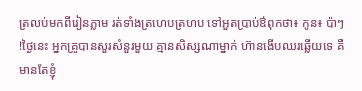ត្រលប់មកពីរៀនភ្លាម រត់ទាំងត្រហេបត្រហប ទៅអួតប្រាប់ឳពុកថា៖ កូន៖ ប៉ាៗ !ថ្ងៃនេះ អ្នកគ្រូបានសួរសំនួរមួយ គ្មានសិស្សណាម្នាក់ ហ៊ានងើបឈរឆ្លើយទេ គឺមានតែខ្ញុំ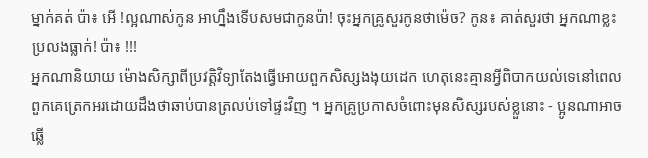ម្នាក់គត់ ប៉ា៖ អើ !ល្អណាស់កូន អាហឹ្នងទើបសមជាកូនប៉ា! ចុះអ្នកគ្រូសួរកូនថាម៉េច? កូន៖ គាត់សួរថា អ្នកណាខ្លះប្រលងធ្លាក់! ប៉ា៖ !!!
អ្នកណានិយាយ ម៉ោងសិក្សាពីប្រវត្តិវិទ្យាតែងធ្វើអោយពួកសិស្សងងុយដេក ហេតុនេះគ្មានអ្វីពិបាកយល់ទេនៅពេលពួកគេត្រេកអរដោយដឹងថាឆាប់បានត្រលប់ទៅផ្ទះវិញ ។ អ្នកគ្រូប្រកាសចំពោះមុនសិស្សរបស់ខ្លួនោះ - ប្អូនណាអាចឆ្លើ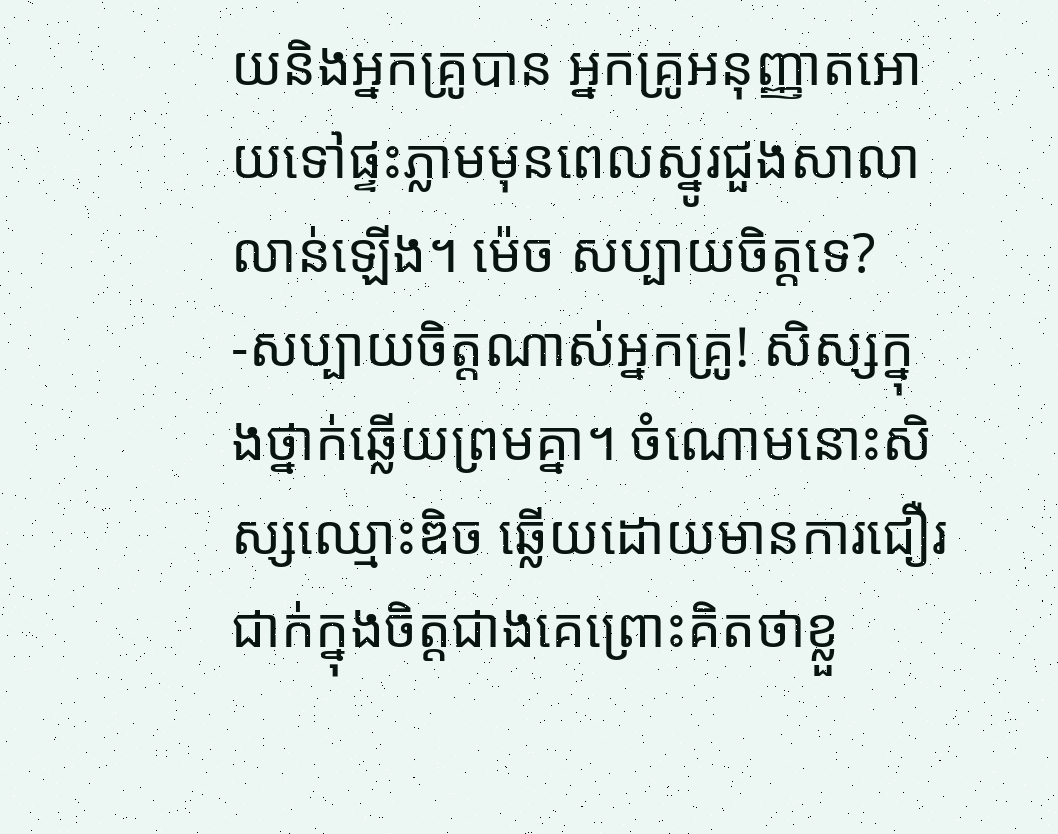យនិងអ្នកគ្រូបាន អ្នកគ្រូអនុញ្ញាតអោយទៅផ្ទះភ្លាមមុនពេលស្នូរជួងសាលាលាន់ឡើង។ ម៉េច សប្បាយចិត្តទេ? -សប្បាយចិត្តណាស់អ្នកគ្រូ! សិស្សក្នុងថ្នាក់ឆ្លើយព្រមគ្នា។ ចំណោមនោះសិស្សឈ្មោះឌិច ឆ្លើយដោយមានការជឿរជាក់ក្នុងចិត្តជាងគេព្រោះគិតថាខ្លួ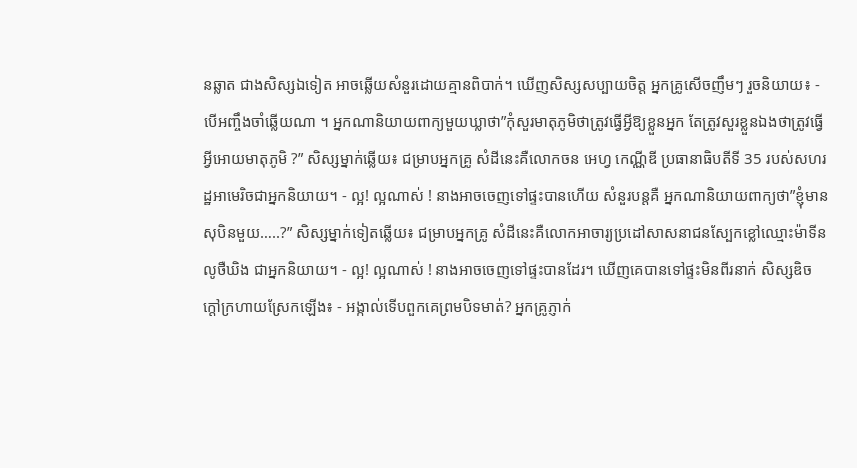នឆ្លាត ជាងសិស្សឯទៀត អាចឆ្លើយសំនួរដោយគ្មានពិបាក់។ ឃើញសិស្សសប្បាយចិត្ត អ្នកគ្រូសើចញឹមៗ រួចនិយាយ៖ - បើអញ្ចឹងចាំឆ្លើយណា ។ អ្នកណានិយាយពាក្យមួយឃ្លាថា”កុំសួរមាតុភូមិថាត្រូវធ្វើអ្វីឱ្យខ្លួនអ្នក តែត្រូវសួរខ្លួនឯងថាត្រូវធ្វើអ្វីអោយមាតុភូមិ ?” សិស្សម្នាក់ឆ្លើយ៖ ជម្រាបអ្នកគ្រូ សំដីនេះគឺលោកចន អេហ្វ កេណ្ណីឌី ប្រធានាធិបតីទី 35 របស់សហរដ្ឋអាមេរិចជាអ្នកនិយាយ។ - ល្អ! ល្អណាស់ ! នាងអាចចេញទៅផ្ទះបានហើយ សំនួរបន្តគឺ អ្នកណានិយាយពាក្យថា”ខ្ញុំមានសុបិនមួយ…..?” សិស្សម្នាក់ទៀតឆ្លើយ៖ ជម្រាបអ្នកគ្រូ សំដីនេះគឺលោកអាចារ្យប្រដៅសាសនាជនស្បែកខ្លៅឈ្មោះម៉ាទីន លូថឺឃិង ជាអ្នកនិយាយ។ - ល្អ! ល្អណាស់ ! នាងអាចចេញទៅផ្ទះបានដែរ។ ឃើញគេបានទៅផ្ទះមិនពីរនាក់ សិស្សឌិច ក្តៅក្រហាយស្រែកឡើង៖ - អង្កាល់ទើបពួកគេព្រមបិទមាត់? អ្នកគ្រូភ្ញាក់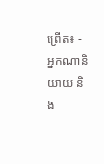ព្រើត៖ - អ្នកណានិយាយ និង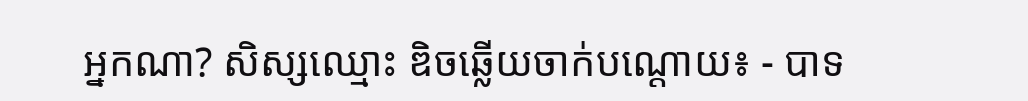អ្នកណា? សិស្សឈ្មោះ ឌិចឆ្លើយចាក់បណ្តោយ៖ - បាទ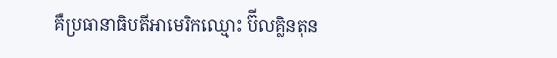គឺប្រធានាធិបតីអាមេរិកឈ្មោះ ប៊ីលគ្លិនតុន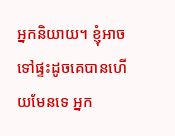អ្នកនិយាយ។ ខ្ញុំអាចទៅផ្ទះដូចគេបានហើយមែនទេ អ្នក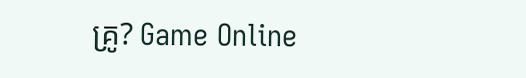គ្រូ? Game Online